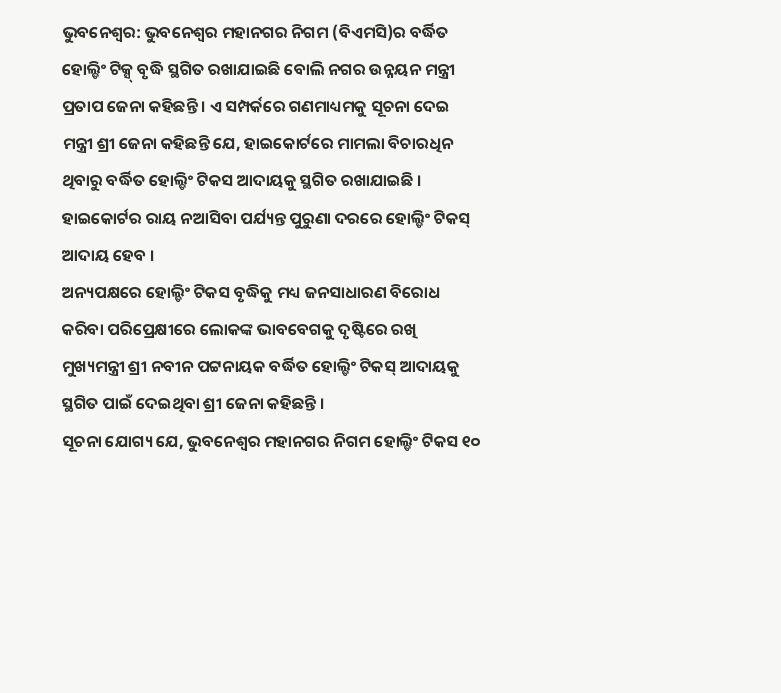ଭୁବନେଶ୍ୱର: ଭୁବନେଶ୍ୱର ମହାନଗର ନିଗମ (ବିଏମସି)ର ବର୍ଦ୍ଧିତ ହୋଲ୍ଡିଂ ଟିକ୍ସ୍ ବୃଦ୍ଧି ସ୍ଥଗିତ ରଖାଯାଇଛି ବୋଲି ନଗର ଉନ୍ନୟନ ମନ୍ତ୍ରୀ ପ୍ରତାପ ଜେନା କହିଛନ୍ତି । ଏ ସମ୍ପର୍କରେ ଗଣମାଧ୍ୟମକୁ ସୂଚନା ଦେଇ ମନ୍ତ୍ରୀ ଶ୍ରୀ ଜେନା କହିଛନ୍ତି ଯେ, ହାଇକୋର୍ଟରେ ମାମଲା ବିଚାରଧିନ ଥିବାରୁ ବର୍ଦ୍ଧିତ ହୋଲ୍ଡିଂ ଟିକସ ଆଦାୟକୁ ସ୍ଥଗିତ ରଖାଯାଇଛି । ହାଇକୋର୍ଟର ରାୟ ନଆସିବା ପର୍ଯ୍ୟନ୍ତ ପୁରୁଣା ଦରରେ ହୋଲ୍ଡିଂ ଟିକସ୍ ଆଦାୟ ହେବ ।
ଅନ୍ୟପକ୍ଷରେ ହୋଲ୍ଡିଂ ଟିକସ ବୃଦ୍ଧିକୁ ମଧ୍ୟ ଜନସାଧାରଣ ବିରୋଧ କରିବା ପରିପ୍ରେକ୍ଷୀରେ ଲୋକଙ୍କ ଭାବବେଗକୁ ଦୃଷ୍ଟିରେ ରଖି ମୁଖ୍ୟମନ୍ତ୍ରୀ ଶ୍ରୀ ନବୀନ ପଟ୍ଟନାୟକ ବର୍ଦ୍ଧିତ ହୋଲ୍ଡିଂ ଟିକସ୍ ଆଦାୟକୁ ସ୍ଥଗିତ ପାଇଁ ଦେଇଥିବା ଶ୍ରୀ ଜେନା କହିଛନ୍ତି ।
ସୂଚନା ଯୋଗ୍ୟ ଯେ, ଭୁବନେଶ୍ୱର ମହାନଗର ନିଗମ ହୋଲ୍ଡିଂ ଟିକସ ୧୦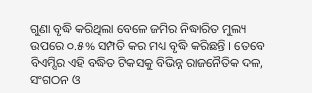ଗୁଣା ବୃଦ୍ଧି କରିଥିଲା ବେଳେ ଜମିର ନିଦ୍ଧାରିତ ମୁଲ୍ୟ ଉପରେ ୦.୫% ସମ୍ପତି କର ମଧ୍ୟ ବୃଦ୍ଧି କରିଛନ୍ତି । ତେବେ ବିଏମ୍ସିର ଏହି ବଦ୍ଧିତ ଟିକସକୁ ବିଭିନ୍ନ ରାଜନୈତିକ ଦଳ, ସଂଗଠନ ଓ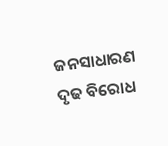ଜନସାଧାରଣ ଦୃଢ ବିରୋଧ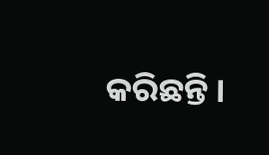କରିଛନ୍ତି ।